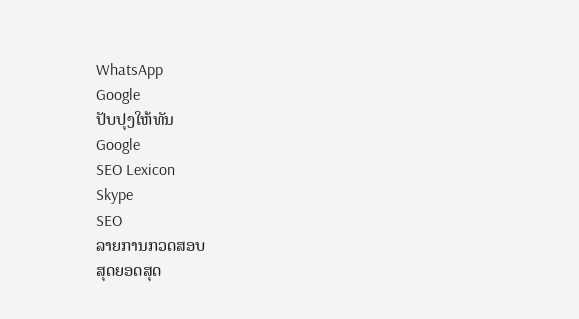WhatsApp
Google
ປັບປຸງໃຫ້ທັນ
Google
SEO Lexicon
Skype
SEO
ລາຍການກວດສອບ
ສຸດຍອດສຸດ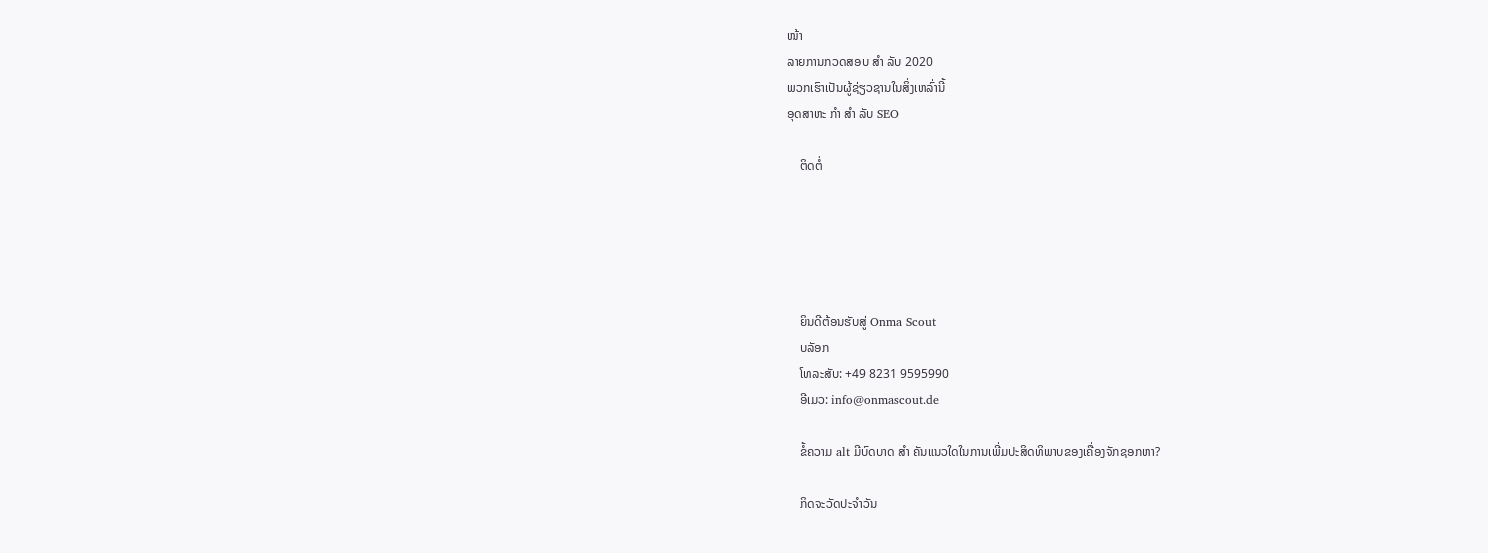ໜ້າ
ລາຍການກວດສອບ ສຳ ລັບ 2020
ພວກເຮົາເປັນຜູ້ຊ່ຽວຊານໃນສິ່ງເຫລົ່ານີ້
ອຸດສາຫະ ກຳ ສຳ ລັບ SEO

    ຕິດຕໍ່





    ຍິນດີຕ້ອນຮັບສູ່ Onma Scout
    ບລັອກ
    ໂທລະສັບ: +49 8231 9595990
    ອີເມວ: info@onmascout.de

    ຂໍ້ຄວາມ alt ມີບົດບາດ ສຳ ຄັນແນວໃດໃນການເພີ່ມປະສິດທິພາບຂອງເຄື່ອງຈັກຊອກຫາ?

    ກິດຈະວັດປະຈໍາວັນ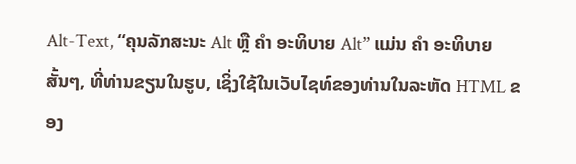Alt-Text, “ຄຸນລັກສະນະ Alt ຫຼື ຄຳ ອະທິບາຍ Alt” ແມ່ນ ຄຳ ອະທິບາຍສັ້ນໆ, ທີ່ທ່ານຂຽນໃນຮູບ, ເຊິ່ງໃຊ້ໃນເວັບໄຊທ໌ຂອງທ່ານໃນລະຫັດ HTML ຂອງ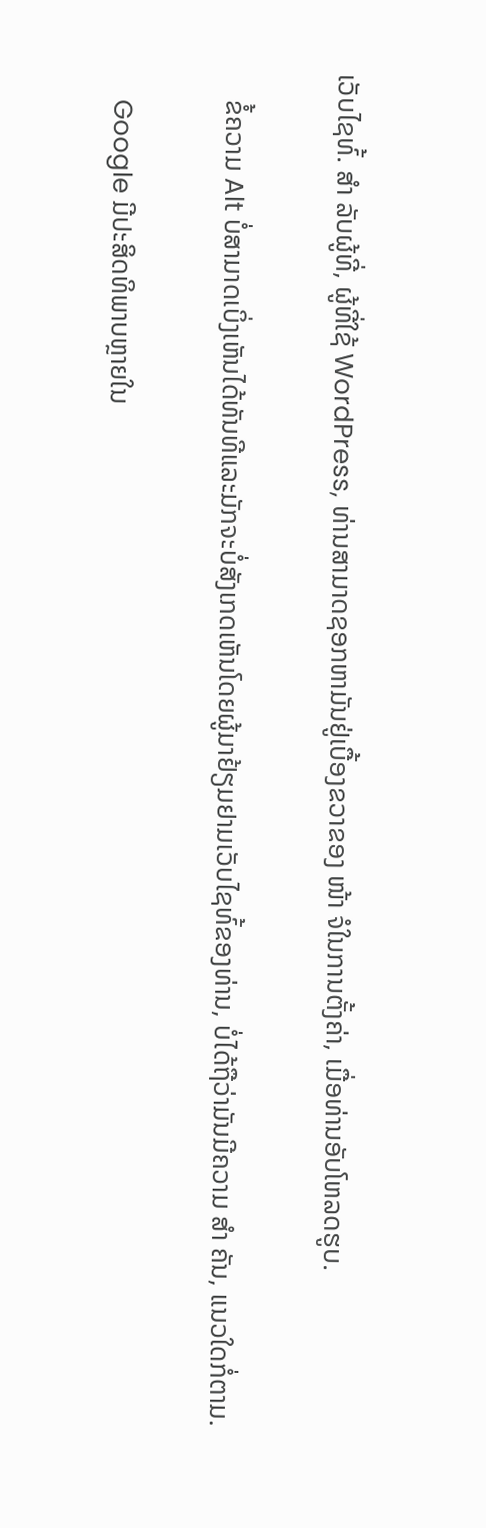ເວັບໄຊທ໌້. ສຳ ລັບຜູ້ທີ່, ຜູ້ທີ່ໃຊ້ WordPress, ທ່ານສາມາດຊອກຫາມັນຢູ່ເບື້ອງຂວາຂອງ ໜ້າ ຈໍໃນການຕັ້ງຄ່າ, ເມື່ອທ່ານອັບໂຫລດຮູບ.

    ຂໍ້ຄວາມ Alt ບໍ່ສາມາດເບິ່ງເຫັນໄດ້ທັນທີແລະມັກຈະບໍ່ສັງເກດເຫັນໂດຍຜູ້ມາຢ້ຽມຢາມເວັບໄຊທ໌້ຂອງທ່ານ, ບໍ່ໄດ້ຖືວ່າມັນມີຄວາມ ສຳ ຄັນ, ແນວໃດກໍ່ຕາມ.

    Google ມີປະສິດທິພາບຫຼາຍໃນ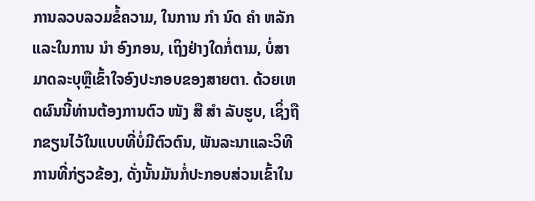ການລວບລວມຂໍ້ຄວາມ, ໃນການ ກຳ ນົດ ຄຳ ຫລັກແລະໃນການ ນຳ ອົງກອນ, ເຖິງຢ່າງໃດກໍ່ຕາມ, ບໍ່ສາມາດລະບຸຫຼືເຂົ້າໃຈອົງປະກອບຂອງສາຍຕາ. ດ້ວຍເຫດຜົນນີ້ທ່ານຕ້ອງການຕົວ ໜັງ ສື ສຳ ລັບຮູບ, ເຊິ່ງຖືກຂຽນໄວ້ໃນແບບທີ່ບໍ່ມີຕົວຕົນ, ພັນລະນາແລະວິທີການທີ່ກ່ຽວຂ້ອງ, ດັ່ງນັ້ນມັນກໍ່ປະກອບສ່ວນເຂົ້າໃນ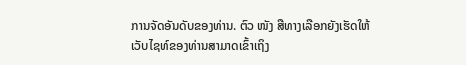ການຈັດອັນດັບຂອງທ່ານ. ຕົວ ໜັງ ສືທາງເລືອກຍັງເຮັດໃຫ້ເວັບໄຊທ໌ຂອງທ່ານສາມາດເຂົ້າເຖິງ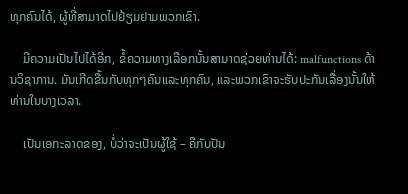ທຸກຄົນໄດ້, ຜູ້ທີ່ສາມາດໄປຢ້ຽມຢາມພວກເຂົາ.

    ມີຄວາມເປັນໄປໄດ້ອີກ, ຂໍ້ຄວາມທາງເລືອກນັ້ນສາມາດຊ່ວຍທ່ານໄດ້: malfunctions ດ້ານວິຊາການ. ມັນເກີດຂື້ນກັບທຸກໆຄົນແລະທຸກຄົນ, ແລະພວກເຂົາຈະຮັບປະກັນເລື່ອງນັ້ນໃຫ້ທ່ານໃນບາງເວລາ.

    ເປັນເອກະລາດຂອງ, ບໍ່ວ່າຈະເປັນຜູ້ໃຊ້ – ຄືກັບປັນ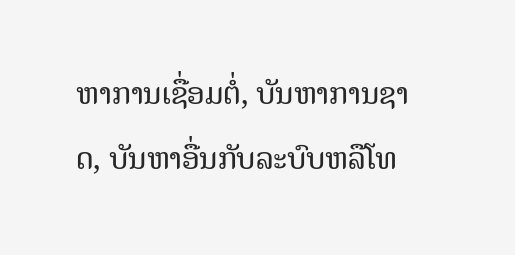ຫາການເຊື່ອມຕໍ່, ບັນຫາການຊາດ, ບັນຫາອື່ນກັບລະບົບຫລືໂທ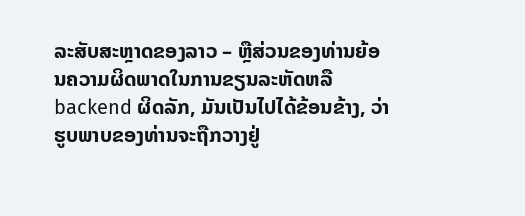ລະສັບສະຫຼາດຂອງລາວ – ຫຼືສ່ວນຂອງທ່ານຍ້ອນຄວາມຜິດພາດໃນການຂຽນລະຫັດຫລື backend ຜິດລັກ, ມັນເປັນໄປໄດ້ຂ້ອນຂ້າງ, ວ່າຮູບພາບຂອງທ່ານຈະຖືກວາງຢູ່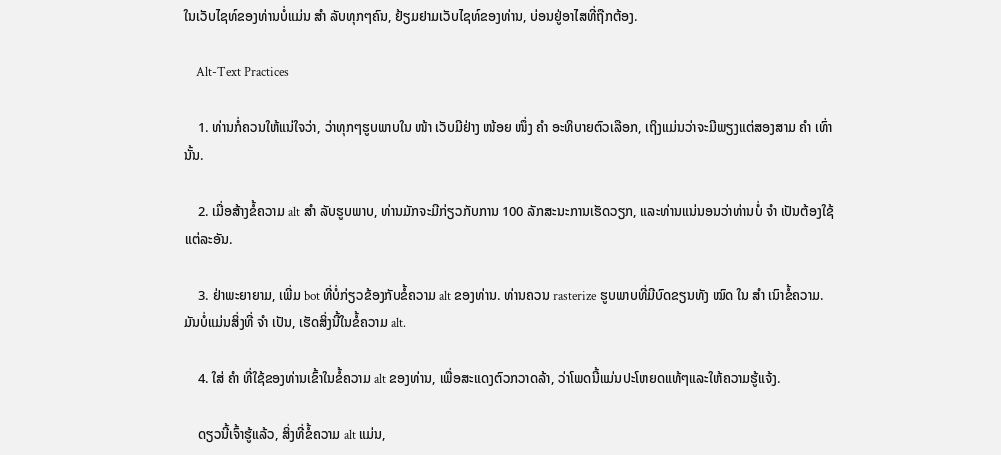ໃນເວັບໄຊທ໌ຂອງທ່ານບໍ່ແມ່ນ ສຳ ລັບທຸກໆຄົນ, ຢ້ຽມຢາມເວັບໄຊທ໌ຂອງທ່ານ, ບ່ອນຢູ່ອາໄສທີ່ຖືກຕ້ອງ.

    Alt-Text Practices

    1. ທ່ານກໍ່ຄວນໃຫ້ແນ່ໃຈວ່າ, ວ່າທຸກໆຮູບພາບໃນ ໜ້າ ເວັບມີຢ່າງ ໜ້ອຍ ໜຶ່ງ ຄຳ ອະທິບາຍຕົວເລືອກ, ເຖິງແມ່ນວ່າຈະມີພຽງແຕ່ສອງສາມ ຄຳ ເທົ່ານັ້ນ.

    2. ເມື່ອສ້າງຂໍ້ຄວາມ alt ສຳ ລັບຮູບພາບ, ທ່ານມັກຈະມີກ່ຽວກັບການ 100 ລັກສະນະການເຮັດວຽກ, ແລະທ່ານແນ່ນອນວ່າທ່ານບໍ່ ຈຳ ເປັນຕ້ອງໃຊ້ແຕ່ລະອັນ.

    3. ຢ່າພະຍາຍາມ, ເພີ່ມ bot ທີ່ບໍ່ກ່ຽວຂ້ອງກັບຂໍ້ຄວາມ alt ຂອງທ່ານ. ທ່ານຄວນ rasterize ຮູບພາບທີ່ມີບົດຂຽນທັງ ໝົດ ໃນ ສຳ ເນົາຂໍ້ຄວາມ. ມັນບໍ່ແມ່ນສິ່ງທີ່ ຈຳ ເປັນ, ເຮັດສິ່ງນີ້ໃນຂໍ້ຄວາມ alt.

    4. ໃສ່ ຄຳ ທີ່ໃຊ້ຂອງທ່ານເຂົ້າໃນຂໍ້ຄວາມ alt ຂອງທ່ານ, ເພື່ອສະແດງຕົວກວາດລ້າ, ວ່າໂພດນີ້ແມ່ນປະໂຫຍດແທ້ໆແລະໃຫ້ຄວາມຮູ້ແຈ້ງ.

    ດຽວນີ້ເຈົ້າຮູ້ແລ້ວ, ສິ່ງທີ່ຂໍ້ຄວາມ alt ແມ່ນ,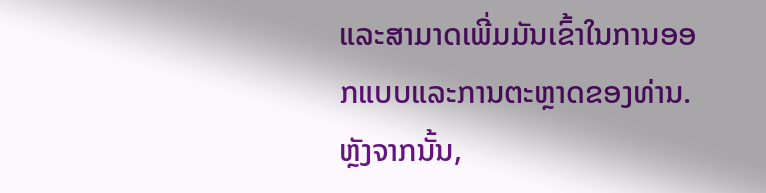ແລະສາມາດເພີ່ມມັນເຂົ້າໃນການອອກແບບແລະການຕະຫຼາດຂອງທ່ານ. ຫຼັງຈາກນັ້ນ,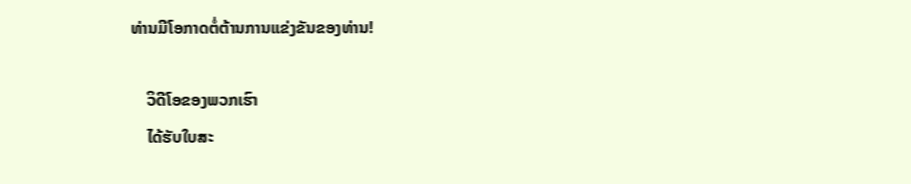ທ່ານມີໂອກາດຕໍ່ຕ້ານການແຂ່ງຂັນຂອງທ່ານ!

    ວິດີໂອຂອງພວກເຮົາ
    ໄດ້ຮັບໃບສະ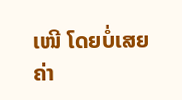ເໜີ ໂດຍບໍ່ເສຍຄ່າ